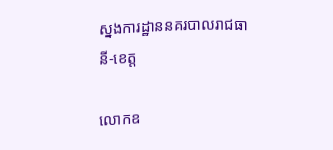ស្នងការដ្ឋាននគរបាលរាជធានី-ខេត្ត

លោកឧ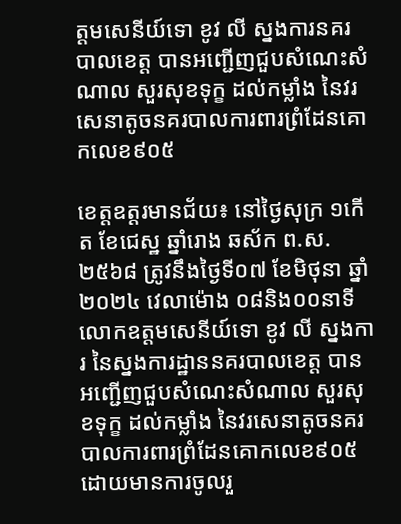ត្តមសេនីយ៍ទោ ខូវ លី ស្នងការនគរបាលខេត្ត បានអញ្ជើញជួបសំណេះសំណាល សួរសុខទុក្ខ ដល់កម្លាំង នៃវរសេនាតូចនគរបាលការពារព្រំដែនគោកលេខ៩០៥

ខេត្តឧត្ដរមានជ័យ៖ នៅថ្ងៃសុក្រ ១កើត ខែជេស្ឋ ឆ្នាំរោង ឆស័ក ព.ស.២៥៦៨ ត្រូវនឹងថ្ងៃទី០៧ ខែមិថុនា ឆ្នាំ២០២៤ វេលាម៉ោង ០៨និង០០នាទី លោកឧត្តមសេនីយ៍ទោ ខូវ លី ស្នងការ នៃស្នងការដ្ឋាននគរបាលខេត្ត បានអញ្ជើញជួបសំណេះសំណាល សួរសុខទុក្ខ ដល់កម្លាំង នៃវរសេនាតូចនគរបាលការពារព្រំដែនគោកលេខ៩០៥ ដោយមានការចូលរួ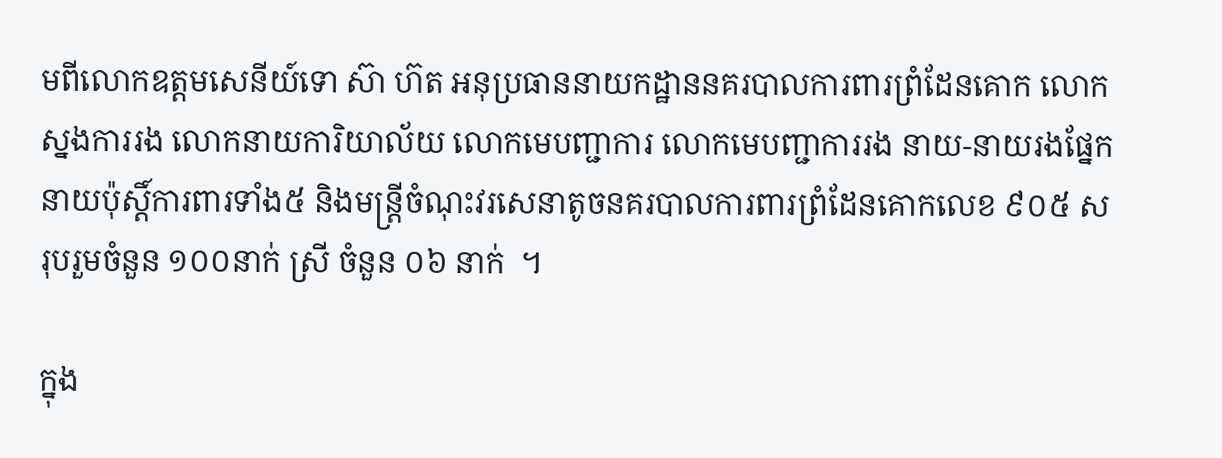មពីលោកឧត្តមសេនីយ៍ទោ ស៊ា ហ៊ត អនុប្រធាននាយកដ្ឋាននគរបាលការពារព្រំដែនគោក លោកស្នងការរង លោកនាយការិយាល័យ លោកមេបញ្ជាការ លោកមេបញ្ជាការរង នាយ-នាយរងផ្នែក នាយប៉ុស្តិ៍ការពារទាំង៥ និងមន្រ្តីចំណុះវរសេនាតូចនគរបាលការពារព្រំដែនគោកលេខ ៩០៥ សរុបរួមចំនួន ១០០នាក់ ស្រី ចំនួន ០៦ នាក់  ។

ក្នុង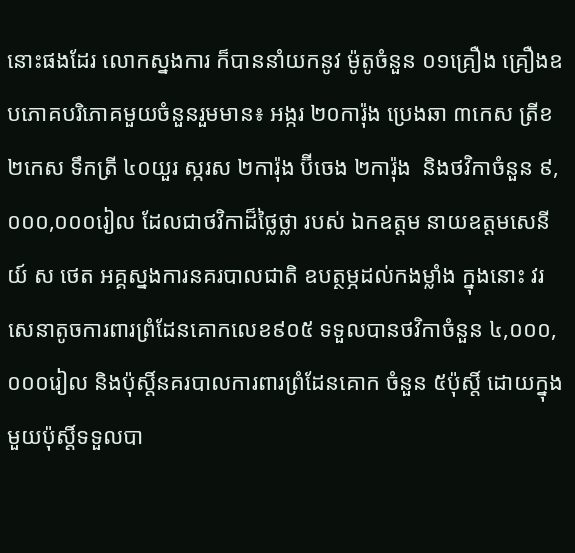នោះផងដែរ លោកស្នងការ ក៏បាននាំយកនូវ ម៉ូតូចំនួន ០១គ្រឿង គ្រឿងឧបភោគបរិភោគមួយចំនួនរួមមាន៖ អង្ករ ២០ការ៉ុង ប្រេងឆា ៣កេស ត្រីខ ២កេស ទឹកត្រី ៤០យួរ ស្ករស ២ការ៉ុង ប៊ីចេង ២ការ៉ុង  និងថវិកាចំនួន ៩,០០០,០០០រៀល ដែលជាថវិកាដ៏ថ្លៃថ្លា របស់ ឯកឧត្តម នាយឧត្តមសេនីយ៍ ស ថេត អគ្គស្នងការនគរបាលជាតិ ឧបត្ថម្ភដល់កងម្លាំង ក្នុងនោះ វរសេនាតូចការពារព្រំដែនគោកលេខ៩០៥ ទទួលបានថវិកាចំនួន ៤,០០០,០០០រៀល និងប៉ុស្តិ៍នគរបាលការពារព្រំដែនគោក ចំនួន ៥ប៉ុស្តិ៍ ដោយក្នុងមួយប៉ុស្តិ៍ទទួលបា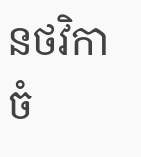នថវិកាចំ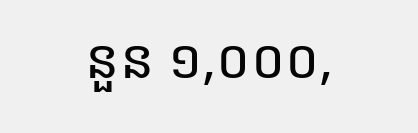នួន ១,០០០,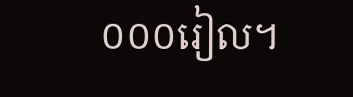០០០រៀល។